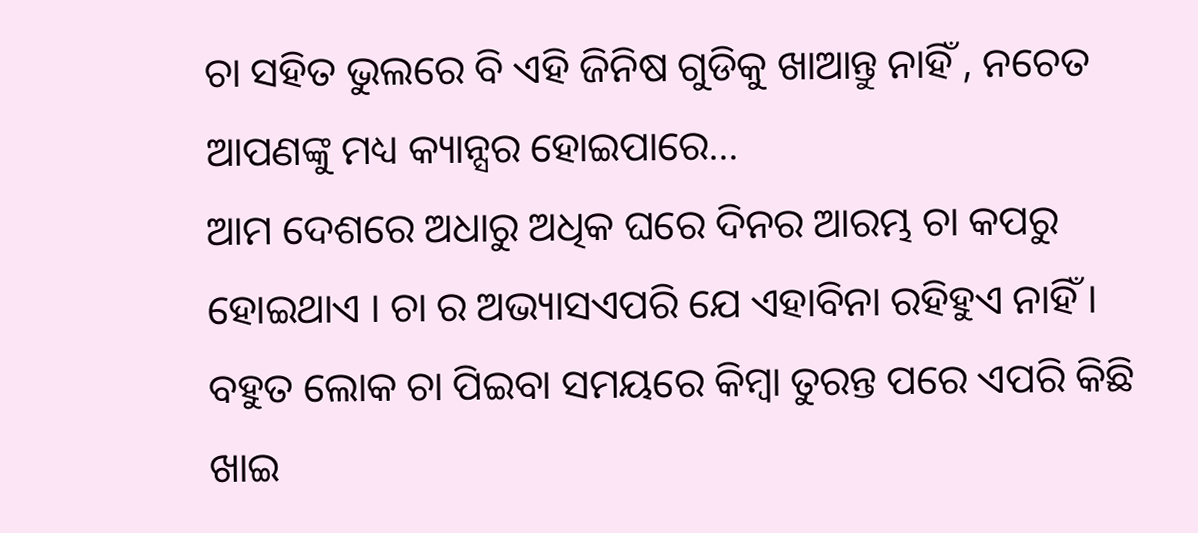ଚା ସହିତ ଭୁଲରେ ବି ଏହି ଜିନିଷ ଗୁଡିକୁ ଖାଆନ୍ତୁ ନାହିଁ , ନଚେତ ଆପଣଙ୍କୁ ମଧ୍ୟ କ୍ୟାନ୍ସର ହୋଇପାରେ…
ଆମ ଦେଶରେ ଅଧାରୁ ଅଧିକ ଘରେ ଦିନର ଆରମ୍ଭ ଚା କପରୁ ହୋଇଥାଏ । ଚା ର ଅଭ୍ୟାସଏପରି ଯେ ଏହାବିନା ରହିହୁଏ ନାହିଁ । ବହୁତ ଲୋକ ଚା ପିଇବା ସମୟରେ କିମ୍ବା ତୁରନ୍ତ ପରେ ଏପରି କିଛି ଖାଇ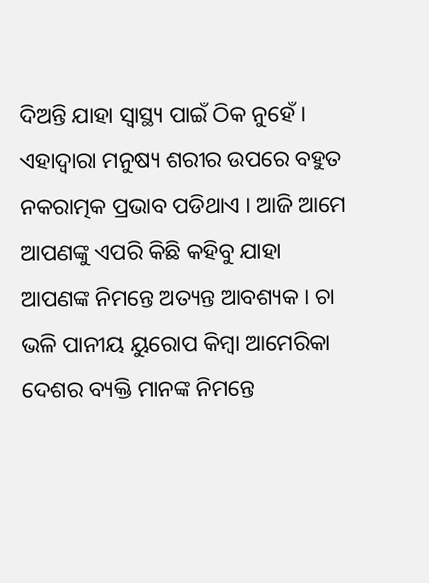ଦିଅନ୍ତି ଯାହା ସ୍ୱାସ୍ଥ୍ୟ ପାଇଁ ଠିକ ନୁହେଁ । ଏହାଦ୍ୱାରା ମନୁଷ୍ୟ ଶରୀର ଉପରେ ବହୁତ ନକରାତ୍ମକ ପ୍ରଭାବ ପଡିଥାଏ । ଆଜି ଆମେ ଆପଣଙ୍କୁ ଏପରି କିଛି କହିବୁ ଯାହା ଆପଣଙ୍କ ନିମନ୍ତେ ଅତ୍ୟନ୍ତ ଆବଶ୍ୟକ । ଚା ଭଳି ପାନୀୟ ୟୁରୋପ କିମ୍ବା ଆମେରିକା ଦେଶର ବ୍ୟକ୍ତି ମାନଙ୍କ ନିମନ୍ତେ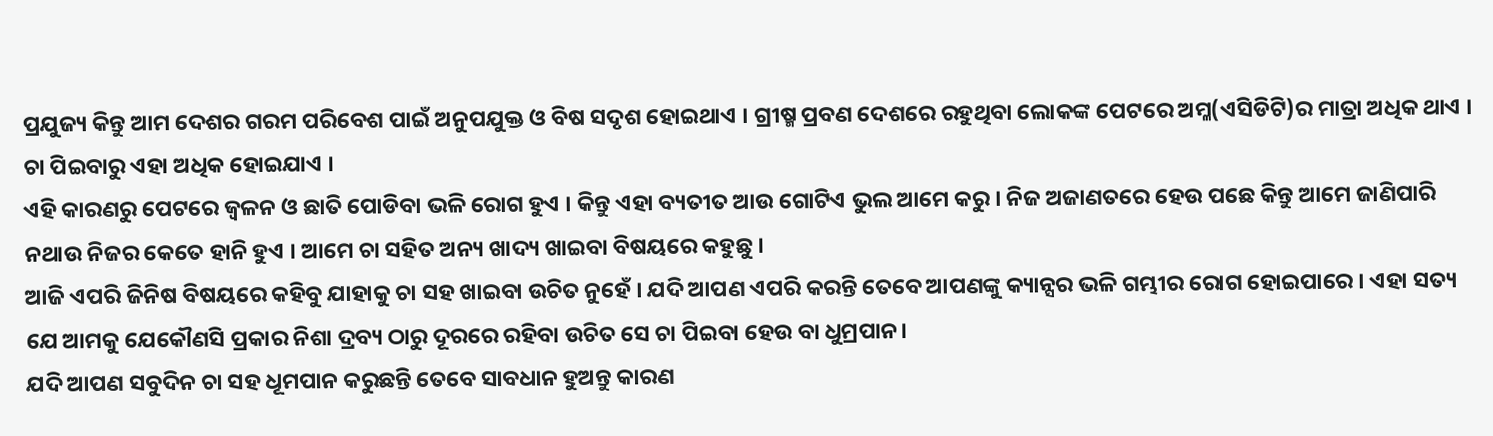ପ୍ରଯୁଜ୍ୟ କିନ୍ତୁ ଆମ ଦେଶର ଗରମ ପରିବେଶ ପାଇଁ ଅନୁପଯୁକ୍ତ ଓ ବିଷ ସଦୃଶ ହୋଇଥାଏ । ଗ୍ରୀଷ୍ମ ପ୍ରବଣ ଦେଶରେ ରହୁଥିବା ଲୋକଙ୍କ ପେଟରେ ଅମ୍ଳ(ଏସିଡିଟି)ର ମାତ୍ରା ଅଧିକ ଥାଏ । ଚା ପିଇବାରୁ ଏହା ଅଧିକ ହୋଇଯାଏ ।
ଏହି କାରଣରୁ ପେଟରେ ଜ୍ଵଳନ ଓ ଛାତି ପୋଡିବା ଭଳି ରୋଗ ହୁଏ । କିନ୍ତୁ ଏହା ବ୍ୟତୀତ ଆଉ ଗୋଟିଏ ଭୁଲ ଆମେ କରୁ । ନିଜ ଅଜାଣତରେ ହେଉ ପଛେ କିନ୍ତୁ ଆମେ ଜାଣିପାରି ନଥାଉ ନିଜର କେତେ ହାନି ହୁଏ । ଆମେ ଚା ସହିତ ଅନ୍ୟ ଖାଦ୍ୟ ଖାଇବା ବିଷୟରେ କହୁଛୁ ।
ଆଜି ଏପରି ଜିନିଷ ବିଷୟରେ କହିବୁ ଯାହାକୁ ଚା ସହ ଖାଇବା ଉଚିତ ନୁହେଁ । ଯଦି ଆପଣ ଏପରି କରନ୍ତି ତେବେ ଆପଣଙ୍କୁ କ୍ୟାନ୍ସର ଭଳି ଗମ୍ଭୀର ରୋଗ ହୋଇପାରେ । ଏହା ସତ୍ୟ ଯେ ଆମକୁ ଯେକୌଣସି ପ୍ରକାର ନିଶା ଦ୍ରବ୍ୟ ଠାରୁ ଦୂରରେ ରହିବା ଉଚିତ ସେ ଚା ପିଇବା ହେଉ ବା ଧୁମ୍ରପାନ।
ଯଦି ଆପଣ ସବୁଦିନ ଚା ସହ ଧୂମପାନ କରୁଛନ୍ତି ତେବେ ସାବଧାନ ହୁଅନ୍ତୁ କାରଣ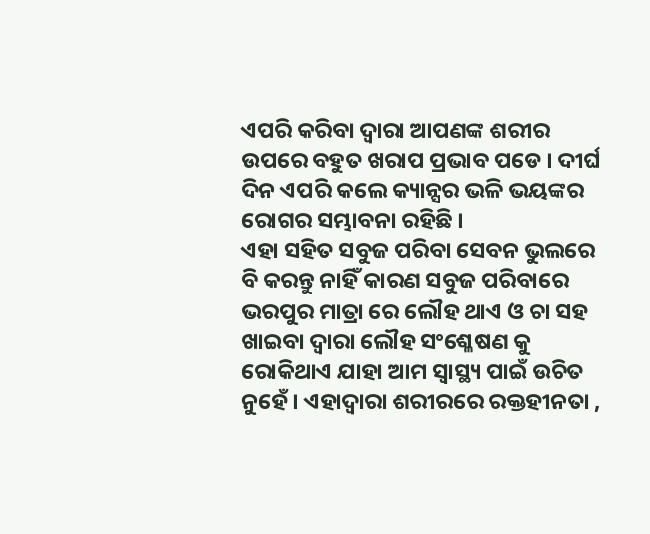ଏପରି କରିବା ଦ୍ଵାରା ଆପଣଙ୍କ ଶରୀର ଉପରେ ବହୁତ ଖରାପ ପ୍ରଭାବ ପଡେ । ଦୀର୍ଘ ଦିନ ଏପରି କଲେ କ୍ୟାନ୍ସର ଭଳି ଭୟଙ୍କର ରୋଗର ସମ୍ଭାବନା ରହିଛି ।
ଏହା ସହିତ ସବୁଜ ପରିବା ସେବନ ଭୁଲରେ ବି କରନ୍ତୁ ନାହିଁ କାରଣ ସବୁଜ ପରିବାରେ ଭରପୁର ମାତ୍ରା ରେ ଲୌହ ଥାଏ ଓ ଚା ସହ ଖାଇବା ଦ୍ଵାରା ଲୌହ ସଂଶ୍ଳେଷଣ କୁ ରୋକିଥାଏ ଯାହା ଆମ ସ୍ୱାସ୍ଥ୍ୟ ପାଇଁ ଉଚିତ ନୁହେଁ । ଏହାଦ୍ୱାରା ଶରୀରରେ ରକ୍ତହୀନତା ,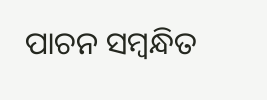ପାଚନ ସମ୍ବନ୍ଧିତ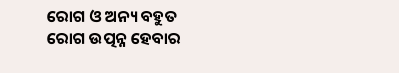ରୋଗ ଓ ଅନ୍ୟ ବହୁତ ରୋଗ ଉତ୍ପନ୍ନ ହେବାର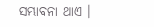ସମ୍ଭାବନା ଥାଏ ।